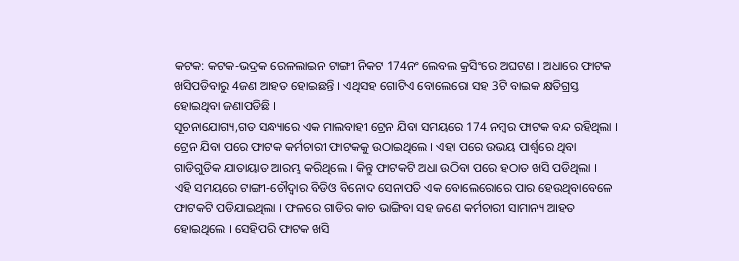କଟକ: କଟକ-ଭଦ୍ରକ ରେଳଲାଇନ ଟାଙ୍ଗୀ ନିକଟ 174ନଂ ଲେବଲ କ୍ରସିଂରେ ଅଘଟଣ । ଅଧାରେ ଫାଟକ ଖସିପଡିବାରୁ 4ଜଣ ଆହତ ହୋଇଛନ୍ତି । ଏଥିସହ ଗୋଟିଏ ବୋଲେରୋ ସହ 3ଟି ବାଇକ କ୍ଷତିଗ୍ରସ୍ତ ହୋଇଥିବା ଜଣାପଡିଛି ।
ସୂଚନାଯୋଗ୍ୟ,ଗତ ସନ୍ଧ୍ୟାରେ ଏକ ମାଲବାହୀ ଟ୍ରେନ ଯିବା ସମୟରେ 174 ନମ୍ବର ଫାଟକ ବନ୍ଦ ରହିଥିଲା । ଟ୍ରେନ ଯିବା ପରେ ଫାଟକ କର୍ମଚାରୀ ଫାଟକକୁ ଉଠାଇଥିଲେ । ଏହା ପରେ ଉଭୟ ପାର୍ଶ୍ବରେ ଥିବା ଗାଡିଗୁଡିକ ଯାତାୟାତ ଆରମ୍ଭ କରିଥିଲେ । କିନ୍ତୁ ଫାଟକଟି ଅଧା ଉଠିବା ପରେ ହଠାତ ଖସି ପଡିଥିଲା ।
ଏହି ସମୟରେ ଟାଙ୍ଗୀ-ଚୌଦ୍ବାର ବିଡିଓ ବିନୋଦ ସେନାପତି ଏକ ବୋଲେରୋରେ ପାର ହେଉଥିବାବେଳେ ଫାଟକଟି ପଡିଯାଇଥିଲା । ଫଳରେ ଗାଡିର କାଚ ଭାଙ୍ଗିବା ସହ ଜଣେ କର୍ମଚାରୀ ସାମାନ୍ୟ ଆହତ ହୋଇଥିଲେ । ସେହିପରି ଫାଟକ ଖସି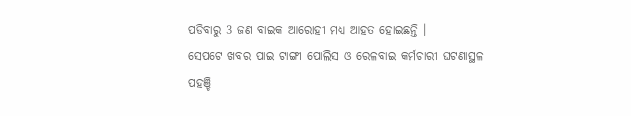ପଡିବାରୁ 3 ଜଣ ବାଇକ ଆରୋହୀ ମଧ୍ୟ ଆହତ ହୋଇଛନ୍ତି ।
ସେପଟେ ଖବର ପାଇ ଟାଙ୍ଗୀ ପୋଲିସ ଓ ରେଳବାଇ କର୍ମଚାରୀ ଘଟଣାସ୍ଥଳ ପହଞ୍ଚି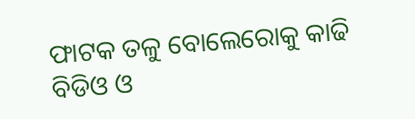ଫାଟକ ତଳୁ ବୋଲେରୋକୁ କାଢି ବିଡିଓ ଓ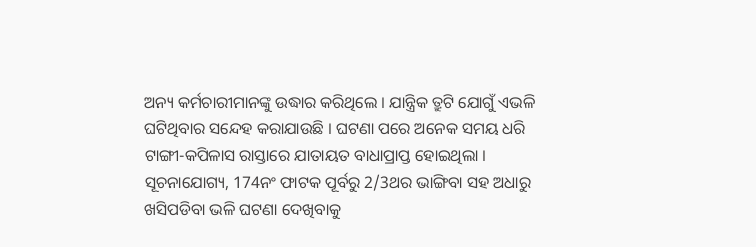ଅନ୍ୟ କର୍ମଚାରୀମାନଙ୍କୁ ଉଦ୍ଧାର କରିଥିଲେ । ଯାନ୍ତ୍ରିକ ତ୍ରୁଟି ଯୋଗୁଁ ଏଭଳି ଘଟିଥିବାର ସନ୍ଦେହ କରାଯାଉଛି । ଘଟଣା ପରେ ଅନେକ ସମୟ ଧରି ଟାଙ୍ଗୀ-କପିଳାସ ରାସ୍ତାରେ ଯାତାୟତ ବାଧାପ୍ରାପ୍ତ ହୋଇଥିଲା ।
ସୂଚନାଯୋଗ୍ୟ, 174ନଂ ଫାଟକ ପୂର୍ବରୁ 2/3ଥର ଭାଙ୍ଗିବା ସହ ଅଧାରୁ ଖସିପଡିବା ଭଳି ଘଟଣା ଦେଖିବାକୁ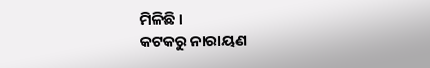ମିଳିଛି ।
କଟକରୁ ନାରାୟଣ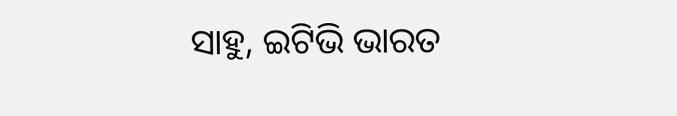ସାହୁ, ଇଟିଭି ଭାରତ